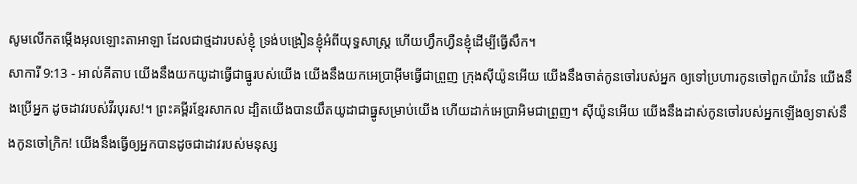សូមលើកតម្កើងអុលឡោះតាអាឡា ដែលជាថ្មដារបស់ខ្ញុំ ទ្រង់បង្រៀនខ្ញុំអំពីយុទ្ធសាស្ត្រ ហើយហ្វឹកហ្វឺនខ្ញុំដើម្បីធ្វើសឹក។
សាការី 9:13 - អាល់គីតាប យើងនឹងយកយូដាធ្វើជាធ្នូរបស់យើង យើងនឹងយកអេប្រាអ៊ីមធ្វើជាព្រួញ ក្រុងស៊ីយ៉ូនអើយ យើងនឹងចាត់កូនចៅរបស់អ្នក ឲ្យទៅប្រហារកូនចៅពួកយ៉ាវ៉ន យើងនឹងប្រើអ្នក ដូចដាវរបស់វីរបុរស!។ ព្រះគម្ពីរខ្មែរសាកល ដ្បិតយើងបានយឹតយូដាជាធ្នូសម្រាប់យើង ហើយដាក់អេប្រាអិមជាព្រួញ។ ស៊ីយ៉ូនអើយ យើងនឹងដាស់កូនចៅរបស់អ្នកឡើងឲ្យទាស់នឹងកូនចៅក្រិក! យើងនឹងធ្វើឲ្យអ្នកបានដូចជាដាវរបស់មនុស្ស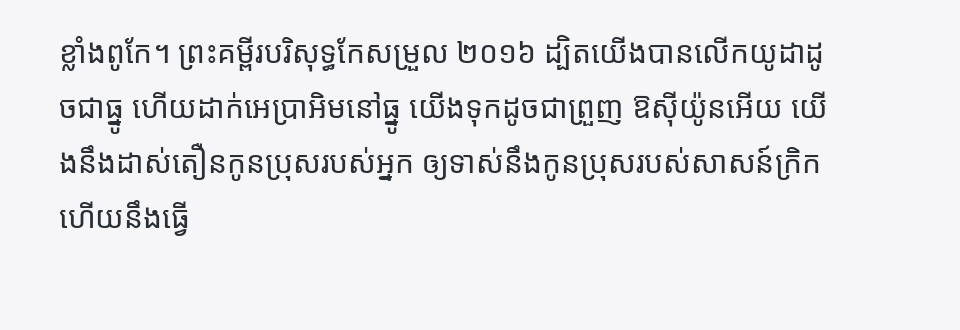ខ្លាំងពូកែ។ ព្រះគម្ពីរបរិសុទ្ធកែសម្រួល ២០១៦ ដ្បិតយើងបានលើកយូដាដូចជាធ្នូ ហើយដាក់អេប្រាអិមនៅធ្នូ យើងទុកដូចជាព្រួញ ឱស៊ីយ៉ូនអើយ យើងនឹងដាស់តឿនកូនប្រុសរបស់អ្នក ឲ្យទាស់នឹងកូនប្រុសរបស់សាសន៍ក្រិក ហើយនឹងធ្វើ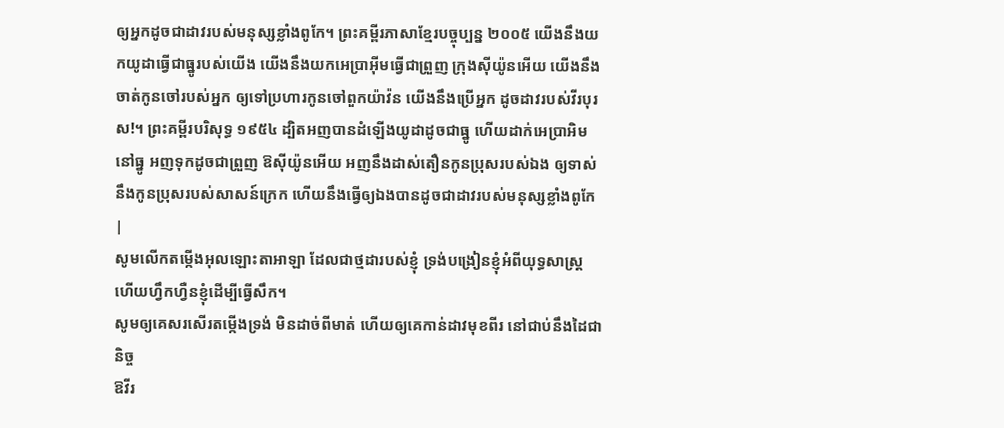ឲ្យអ្នកដូចជាដាវរបស់មនុស្សខ្លាំងពូកែ។ ព្រះគម្ពីរភាសាខ្មែរបច្ចុប្បន្ន ២០០៥ យើងនឹងយកយូដាធ្វើជាធ្នូរបស់យើង យើងនឹងយកអេប្រាអ៊ីមធ្វើជាព្រួញ ក្រុងស៊ីយ៉ូនអើយ យើងនឹងចាត់កូនចៅរបស់អ្នក ឲ្យទៅប្រហារកូនចៅពួកយ៉ាវ៉ន យើងនឹងប្រើអ្នក ដូចដាវរបស់វីរបុរស!។ ព្រះគម្ពីរបរិសុទ្ធ ១៩៥៤ ដ្បិតអញបានដំឡើងយូដាដូចជាធ្នូ ហើយដាក់អេប្រាអិមនៅធ្នូ អញទុកដូចជាព្រួញ ឱស៊ីយ៉ូនអើយ អញនឹងដាស់តឿនកូនប្រុសរបស់ឯង ឲ្យទាស់នឹងកូនប្រុសរបស់សាសន៍ក្រេក ហើយនឹងធ្វើឲ្យឯងបានដូចជាដាវរបស់មនុស្សខ្លាំងពូកែ |
សូមលើកតម្កើងអុលឡោះតាអាឡា ដែលជាថ្មដារបស់ខ្ញុំ ទ្រង់បង្រៀនខ្ញុំអំពីយុទ្ធសាស្ត្រ ហើយហ្វឹកហ្វឺនខ្ញុំដើម្បីធ្វើសឹក។
សូមឲ្យគេសរសើរតម្កើងទ្រង់ មិនដាច់ពីមាត់ ហើយឲ្យគេកាន់ដាវមុខពីរ នៅជាប់នឹងដៃជានិច្ច
ឱវីរ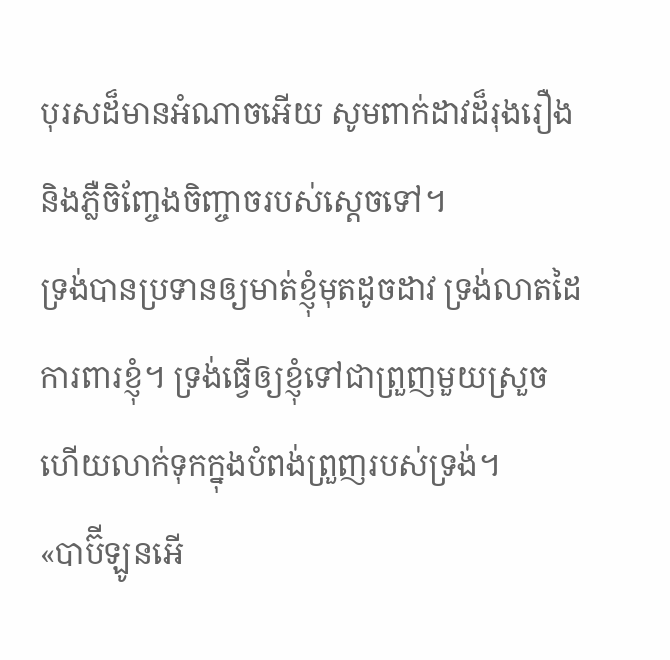បុរសដ៏មានអំណាចអើយ សូមពាក់ដាវដ៏រុងរឿង និងភ្លឺចិញ្ចែងចិញ្ចាចរបស់ស្តេចទៅ។
ទ្រង់បានប្រទានឲ្យមាត់ខ្ញុំមុតដូចដាវ ទ្រង់លាតដៃការពារខ្ញុំ។ ទ្រង់ធ្វើឲ្យខ្ញុំទៅជាព្រួញមួយស្រួច ហើយលាក់ទុកក្នុងបំពង់ព្រួញរបស់ទ្រង់។
«បាប៊ីឡូនអើ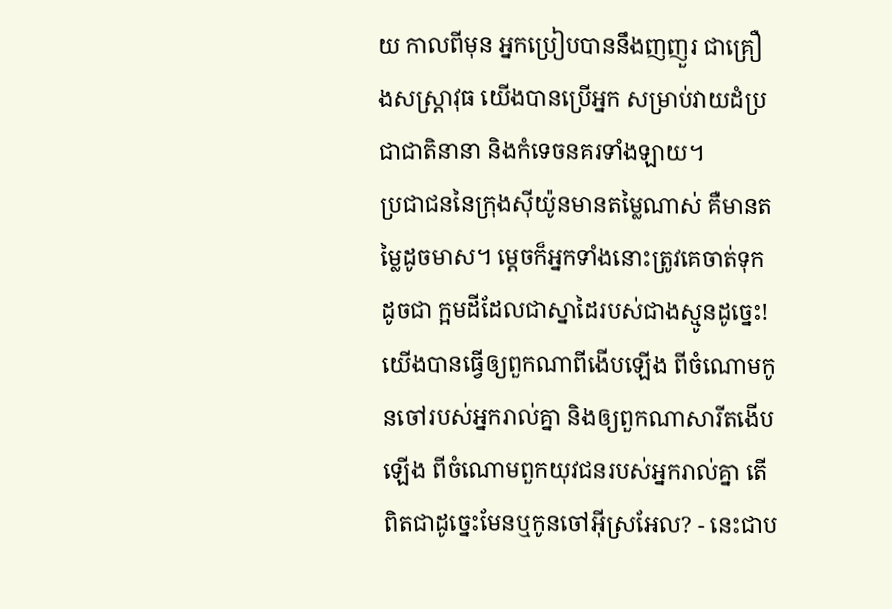យ កាលពីមុន អ្នកប្រៀបបាននឹងញញួរ ជាគ្រឿងសស្រ្ដាវុធ យើងបានប្រើអ្នក សម្រាប់វាយដំប្រជាជាតិនានា និងកំទេចនគរទាំងឡាយ។
ប្រជាជននៃក្រុងស៊ីយ៉ូនមានតម្លៃណាស់ គឺមានតម្លៃដូចមាស។ ម្ដេចក៏អ្នកទាំងនោះត្រូវគេចាត់ទុកដូចជា ក្អមដីដែលជាស្នាដៃរបស់ជាងស្មូនដូច្នេះ!
យើងបានធ្វើឲ្យពួកណាពីងើបឡើង ពីចំណោមកូនចៅរបស់អ្នករាល់គ្នា និងឲ្យពួកណាសារីតងើបឡើង ពីចំណោមពួកយុវជនរបស់អ្នករាល់គ្នា តើពិតជាដូច្នេះមែនឬកូនចៅអ៊ីស្រអែល? - នេះជាប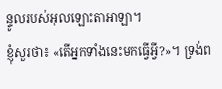ន្ទូលរបស់អុលឡោះតាអាឡា។
ខ្ញុំសួរថា៖ «តើអ្នកទាំងនេះមកធ្វើអ្វី?»។ ទ្រង់ព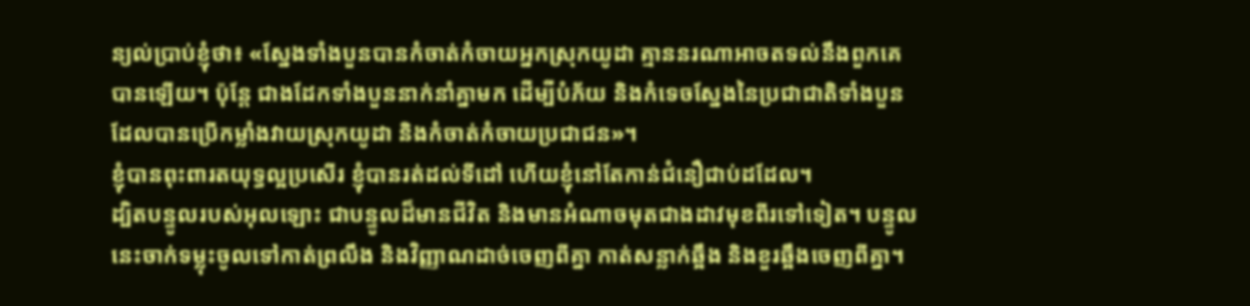ន្យល់ប្រាប់ខ្ញុំថា៖ «ស្នែងទាំងបួនបានកំចាត់កំចាយអ្នកស្រុកយូដា គ្មាននរណាអាចតទល់នឹងពួកគេបានឡើយ។ ប៉ុន្តែ ជាងដែកទាំងបួននាក់នាំគ្នាមក ដើម្បីបំភ័យ និងកំទេចស្នែងនៃប្រជាជាតិទាំងបួនដែលបានប្រើកម្លាំងវាយស្រុកយូដា និងកំចាត់កំចាយប្រជាជន»។
ខ្ញុំបានពុះពារតយុទ្ធល្អប្រសើរ ខ្ញុំបានរត់ដល់ទីដៅ ហើយខ្ញុំនៅតែកាន់ជំនឿជាប់ដដែល។
ដ្បិតបន្ទូលរបស់អុលឡោះ ជាបន្ទូលដ៏មានជីវិត និងមានអំណាចមុតជាងដាវមុខពីរទៅទៀត។ បន្ទូលនេះចាក់ទម្លុះចូលទៅកាត់ព្រលឹង និងវិញ្ញាណដាច់ចេញពីគ្នា កាត់សន្លាក់ឆ្អឹង និងខួរឆ្អឹងចេញពីគ្នា។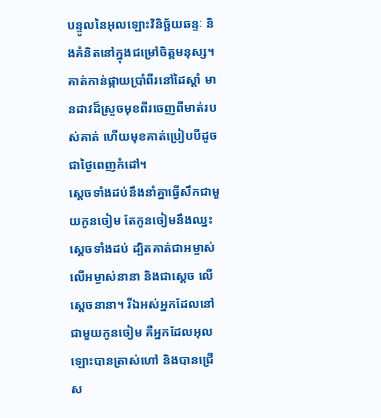បន្ទូលនៃអុលឡោះវិនិច្ឆ័យឆន្ទៈ និងគំនិតនៅក្នុងជម្រៅចិត្ដមនុស្ស។
គាត់កាន់ផ្កាយប្រាំពីរនៅដៃស្ដាំ មានដាវដ៏ស្រួចមុខពីរចេញពីមាត់របស់គាត់ ហើយមុខគាត់ប្រៀបបីដូចជាថ្ងៃពេញកំដៅ។
ស្ដេចទាំងដប់នឹងនាំគ្នាធ្វើសឹកជាមួយកូនចៀម តែកូនចៀមនឹងឈ្នះស្ដេចទាំងដប់ ដ្បិតគាត់ជាអម្ចាស់លើអម្ចាស់នានា និងជាស្តេច លើស្តេចនានា។ រីឯអស់អ្នកដែលនៅជាមួយកូនចៀម គឺអ្នកដែលអុលឡោះបានត្រាស់ហៅ និងបានជ្រើស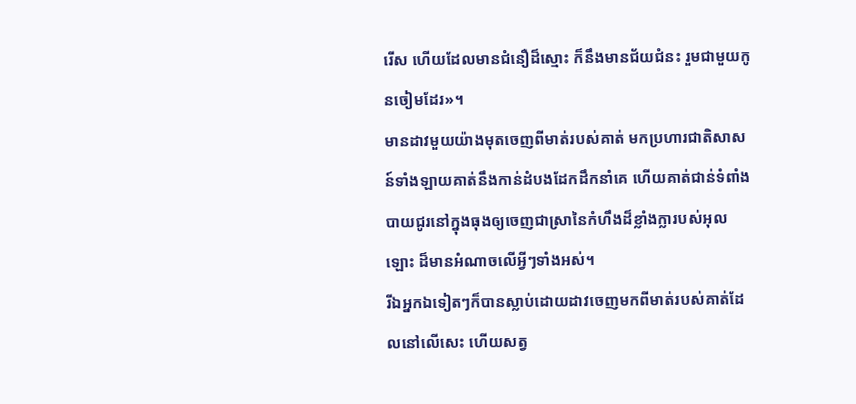រើស ហើយដែលមានជំនឿដ៏ស្មោះ ក៏នឹងមានជ័យជំនះ រួមជាមួយកូនចៀមដែរ»។
មានដាវមួយយ៉ាងមុតចេញពីមាត់របស់គាត់ មកប្រហារជាតិសាសន៍ទាំងឡាយគាត់នឹងកាន់ដំបងដែកដឹកនាំគេ ហើយគាត់ជាន់ទំពាំងបាយជូរនៅក្នុងធុងឲ្យចេញជាស្រានៃកំហឹងដ៏ខ្លាំងក្លារបស់អុលឡោះ ដ៏មានអំណាចលើអ្វីៗទាំងអស់។
រីឯអ្នកឯទៀតៗក៏បានស្លាប់ដោយដាវចេញមកពីមាត់របស់គាត់ដែលនៅលើសេះ ហើយសត្វ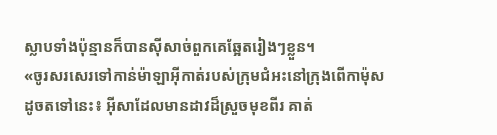ស្លាបទាំងប៉ុន្មានក៏បានស៊ីសាច់ពួកគេឆ្អែតរៀងៗខ្លួន។
«ចូរសរសេរទៅកាន់ម៉ាឡាអ៊ីកាត់របស់ក្រុមជំអះនៅក្រុងពើកាម៉ុស ដូចតទៅនេះ៖ អ៊ីសាដែលមានដាវដ៏ស្រួចមុខពីរ គាត់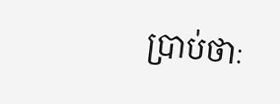ប្រាប់ថាៈ